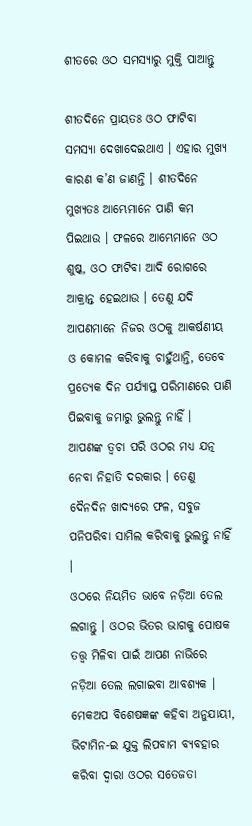ଶୀତରେ ଓଠ ସମସ୍ୟାରୁ ମୁକ୍ତି ପାଆନ୍ତୁ

ଶୀତଦିନେ ପ୍ରାୟତଃ ଓଠ ଫାଟିବା ସମସ୍ୟା ଦେଖାଦେଇଥାଏ । ଏହାର ମୁଖ୍ୟ କାରଣ କ’ଣ ଜାଣନ୍ତି । ଶୀତଦିନେ ମୁଖ୍ୟତଃ ଆମ୍ଭେମାନେ ପାଣି କମ ପିଇଥାଉ । ଫଳରେ ଆମ୍ଭେମାନେ ଓଠ ଶୁଷ୍କ, ଓଠ ଫାଟିବା ଆଦି ରୋଗରେ ଆକ୍ରାନ୍ତ ହେଇଥାଉ । ତେଣୁ ଯଦି ଆପଣମାନେ ନିଜର ଓଠକୁ ଆକର୍ଷଣୀୟ ଓ କୋମଳ କରିବାକୁ ଚାହୁଁଥାନ୍ତି, ତେବେ ପ୍ରତ୍ୟେକ ଦିନ ପର୍ଯ୍ୟାପ୍ତ ପରିମାଣରେ ପାଣି ପିଇବାକୁ ଜମାରୁ ଭୁଲନ୍ତୁ ନାହିଁ ।
ଆପଣଙ୍କ ତ୍ୱଚା ପରି ଓଠର ମଧ୍ୟ ଯତ୍ନ ନେବା ନିହାତି ଦରକାର । ତେଣୁ ଦୈନଦିନ ଖାଦ୍ୟରେ ଫଳ, ସବୁଜ ପନିପରିବା ସାମିଲ କରିବାକୁ ଭୁଲନ୍ତୁ ନାହିଁ ।
ଓଠରେ ନିୟମିତ ଭାବେ ନଡ଼ିଆ ତେଲ ଲଗାନ୍ତୁ । ଓଠର ଭିତର ଭାଗକୁ ପୋଷକ ତତ୍ତ୍ୱ ମିଳିବା ପାଇଁ ଆପଣ ନାଭିରେ ନଡ଼ିଆ ତେଲ ଲଗାଇବା ଆବଶ୍ୟକ ।
ମେକଅପ ବିଶେଷଜ୍ଞଙ୍କ କହିବା ଅନୁଯାୟୀ, ଭିଟାମିନ-ଇ ଯୁକ୍ତ ଲିପବାମ ବ୍ୟବହାର କରିବା ଦ୍ୱାରା ଓଠର ସତେଜତା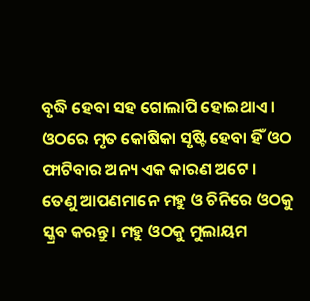ବୃଦ୍ଧି ହେବା ସହ ଗୋଲାପି ହୋଇଥାଏ ।
ଓଠରେ ମୃତ କୋଷିକା ସୃଷ୍ଟି ହେବା ହିଁ ଓଠ ଫାଟିବାର ଅନ୍ୟ ଏକ କାରଣ ଅଟେ ।
ତେଣୁ ଆପଣମାନେ ମହୁ ଓ ଚିନିରେ ଓଠକୁ ସ୍କ୍ରବ କରନ୍ତୁ । ମହୁ ଓଠକୁ ମୁଲାୟମ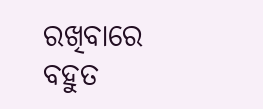ରଖିବାରେ ବହୁତ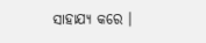ସାହାଯ୍ୟ କରେ ।